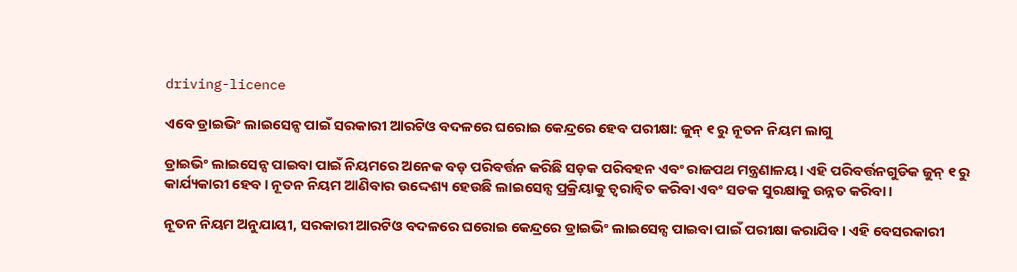driving-licence

ଏବେ ଡ୍ରାଇଭିଂ ଲାଇସେନ୍ସ ପାଇଁ ସରକାରୀ ଆରଟିଓ ବଦଳରେ ଘରୋଇ କେନ୍ଦ୍ରରେ ହେବ ପରୀକ୍ଷା: ଜୁନ୍ ୧ ରୁ ନୂତନ ନିୟମ ଲାଗୁ

ଡ୍ରାଇଭିଂ ଲାଇସେନ୍ସ ପାଇବା ପାଇଁ ନିୟମରେ ଅନେକ ବଡ଼ ପରିବର୍ତ୍ତନ କରିଛି ସଡ଼କ ପରିବହନ ଏବଂ ରାଜପଥ ମନ୍ତ୍ରଣାଳୟ। ଏହି ପରିବର୍ତ୍ତନଗୁଡିକ ଜୁନ୍ ୧ ରୁ କାର୍ଯ୍ୟକାରୀ ହେବ। ନୂତନ ନିୟମ ଆଣିବାର ଉଦ୍ଦେଶ୍ୟ ହେଉଛି ଲାଇସେନ୍ସ ପ୍ରକ୍ରିୟାକୁ ତ୍ୱରାନ୍ୱିତ କରିବା ଏବଂ ସଡକ ସୁରକ୍ଷାକୁ ଉନ୍ନତ କରିବା ।

ନୂତନ ନିୟମ ଅନୁଯାୟୀ, ସରକାରୀ ଆରଟିଓ ବଦଳରେ ଘରୋଇ କେନ୍ଦ୍ରରେ ଡ୍ରାଇଭିଂ ଲାଇସେନ୍ସ ପାଇବା ପାଇଁ ପରୀକ୍ଷା କରାଯିବ। ଏହି ବେସରକାରୀ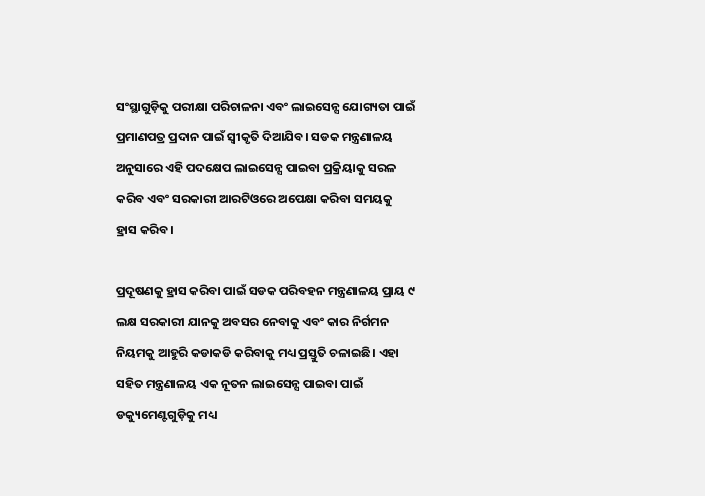ସଂସ୍ଥାଗୁଡ଼ିକୁ ପରୀକ୍ଷା ପରିଚାଳନା ଏବଂ ଲାଇସେନ୍ସ ଯୋଗ୍ୟତା ପାଇଁ ପ୍ରମାଣପତ୍ର ପ୍ରଦାନ ପାଇଁ ସ୍ୱୀକୃତି ଦିଆଯିବ। ସଡକ ମନ୍ତ୍ରଣାଳୟ ଅନୁସାରେ ଏହି ପଦକ୍ଷେପ ଲାଇସେନ୍ସ ପାଇବା ପ୍ରକ୍ରିୟାକୁ ସରଳ କରିବ ଏବଂ ସରକାରୀ ଆରଟିଓରେ ଅପେକ୍ଷା କରିବା ସମୟକୁ ହ୍ରାସ କରିବ।

ପ୍ରଦୂଷଣକୁ ହ୍ରାସ କରିବା ପାଇଁ ସଡକ ପରିବହନ ମନ୍ତ୍ରଣାଳୟ ପ୍ରାୟ ୯ ଲକ୍ଷ ସରକାରୀ ଯାନକୁ ଅବସର ନେବାକୁ ଏବଂ କାର ନିର୍ଗମନ ନିୟମକୁ ଆହୁରି କଡାକଡି କରିବାକୁ ମଧ୍ୟ ପ୍ରସ୍ତୁତି ଚଳାଇଛି। ଏହା ସହିତ ମନ୍ତ୍ରଣାଳୟ ଏକ ନୂତନ ଲାଇସେନ୍ସ ପାଇବା ପାଇଁ ଡକ୍ୟୁମେଣ୍ଟଗୁଡ଼ିକୁ ମଧ୍ୟ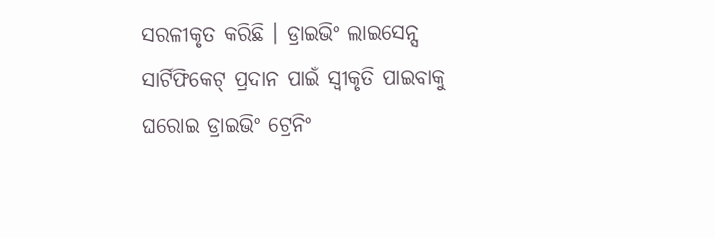ସରଳୀକୃତ କରିଛି । ଡ୍ରାଇଭିଂ ଲାଇସେନ୍ସ ସାର୍ଟିଫିକେଟ୍ ପ୍ରଦାନ ପାଇଁ ସ୍ୱୀକୃତି ପାଇବାକୁ ଘରୋଇ ଡ୍ରାଇଭିଂ ଟ୍ରେନିଂ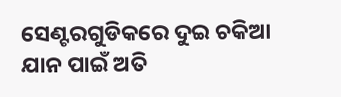ସେଣ୍ଟରଗୁଡିକରେ ଦୁଇ ଚକିଆ ଯାନ ପାଇଁ ଅତି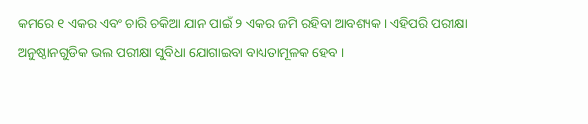କମରେ ୧ ଏକର ଏବଂ ଚାରି ଚକିଆ ଯାନ ପାଇଁ ୨ ଏକର ଜମି ରହିବା ଆବଶ୍ୟକ। ଏହିପରି ପରୀକ୍ଷା ଅନୁଷ୍ଠାନଗୁଡିକ ଭଲ ପରୀକ୍ଷା ସୁବିଧା ଯୋଗାଇବା ବାଧ୍ୟତାମୂଳକ ହେବ ।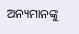ଅନ୍ୟମାନଙ୍କୁ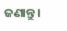ଜଣାନ୍ତୁ।